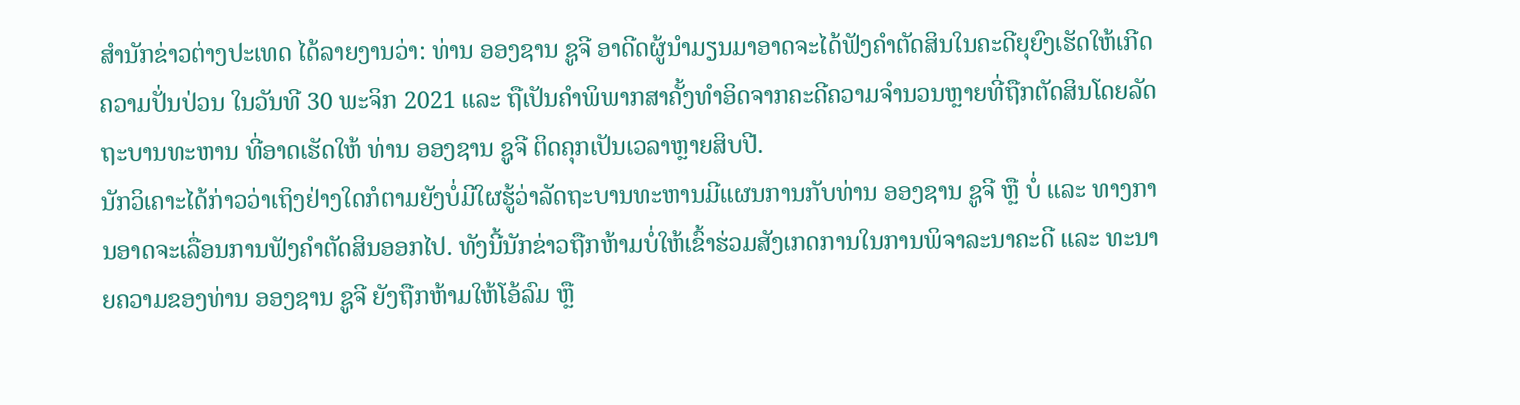ສໍານັກຂ່າວຕ່າງປະເທດ ໄດ້ລາຍງານວ່າ: ທ່ານ ອອງຊານ ຊູຈີ ອາດີດຜູ້ນໍາມຽນມາອາດຈະໄດ້ຟັງຄໍາຕັດສິນໃນຄະດີຍຸຍົງເຮັດໃຫ້ເກີດຄວາມປັ່ນປ່ວນ ໃນວັນທີ 30 ພະຈິກ 2021 ແລະ ຖືເປັນຄໍາພິພາກສາຄັ້ງທໍາອິດຈາກຄະດີຄວາມຈໍານວນຫຼາຍທີ່ຖືກຕັດສິນໂດຍລັດຖະບານທະຫານ ທີ່ອາດເຮັດໃຫ້ ທ່ານ ອອງຊານ ຊູຈີ ຕິດຄຸກເປັນເວລາຫຼາຍສິບປີ.
ນັກວິເຄາະໄດ້ກ່າວວ່າເຖິງຢ່າງໃດກໍຕາມຍັງບໍ່ມີໃຜຮູ້ວ່າລັດຖະບານທະຫານມີແຜນການກັບທ່ານ ອອງຊານ ຊູຈີ ຫຼື ບໍ່ ແລະ ທາງການອາດຈະເລື່ອນການຟັງຄໍາຕັດສິນອອກໄປ. ທັງນີ້ນັກຂ່າວຖືກຫ້າມບໍ່ໃຫ້ເຂົ້າຮ່ວມສັງເກດການໃນການພິຈາລະນາຄະດີ ແລະ ທະນາຍຄວາມຂອງທ່ານ ອອງຊານ ຊູຈີ ຍັງຖືກຫ້າມໃຫ້ໂອ້ລົມ ຫຼື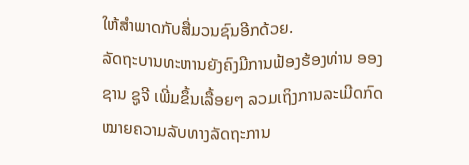ໃຫ້ສໍາພາດກັບສື່ມວນຊົນອີກດ້ວຍ.
ລັດຖະບານທະຫານຍັງຄົງມີການຟ້ອງຮ້ອງທ່ານ ອອງຊານ ຊູຈີ ເພີ່ມຂຶ້ນເລື້ອຍໆ ລວມເຖິງການລະເມີດກົດໝາຍຄວາມລັບທາງລັດຖະການ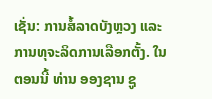ເຊັ່ນ: ການສໍ້ລາດບັງຫຼວງ ແລະ ການທຸຈະລິດການເລືອກຕັ້ງ. ໃນຕອນນີ້ ທ່ານ ອອງຊານ ຊູ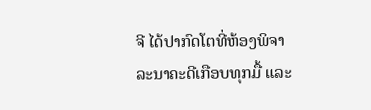ຈີ ໄດ້ປາກົດໂຕທີ່ຫ້ອງພິຈາລະນາຄະດີເກືອບທຸກມື້ ແລະ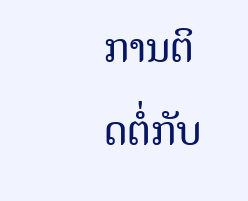ການຕິດຕໍ່ກັບ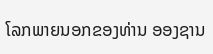ໂລກພາຍນອກຂອງທ່ານ ອອງຊານ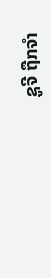ຊູຈີ ຖືກຈໍາ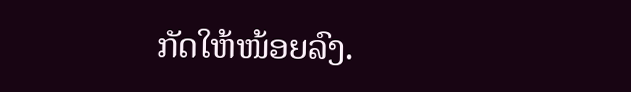ກັດໃຫ້ໜ້ອຍລົງ.